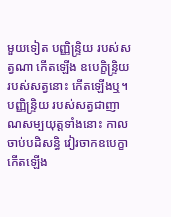មួយទៀត បញ្ញិន្ទ្រិយ របស់សត្វណា កើតឡើង ឧបេក្ខិន្ទ្រិយ របស់សត្វនោះ កើតឡើងឬ។ បញ្ញិន្ទ្រិយ របស់សត្វជាញាណសម្បយុត្តទាំងនោះ កាលចាប់បដិសន្ធិ វៀរចាកឧបេក្ខា កើតឡើង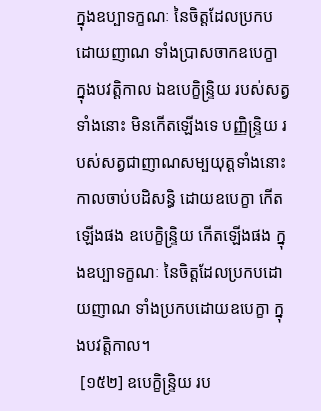ក្នុងឧប្បាទក្ខណៈ នៃចិត្តដែលប្រកបដោយញាណ ទាំងប្រាសចាកឧបេក្ខា ក្នុងបវត្តិកាល ឯឧបេក្ខិន្ទ្រិយ របស់សត្វទាំងនោះ មិនកើតឡើងទេ បញ្ញិន្ទ្រិយ របស់សត្វជាញាណសម្បយុត្តទាំងនោះ កាលចាប់បដិសន្ធិ ដោយឧបេក្ខា កើតឡើងផង ឧបេក្ខិន្ទ្រិយ កើតឡើងផង ក្នុងឧប្បាទក្ខណៈ នៃចិត្តដែលប្រកបដោយញាណ ទាំងប្រកបដោយឧបេក្ខា ក្នុងបវត្តិកាល។
 [១៥២] ឧបេក្ខិន្ទ្រិយ រប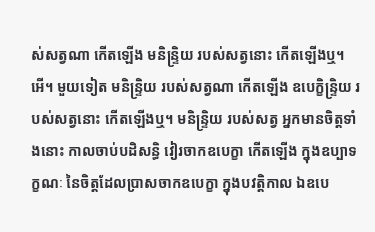ស់សត្វណា កើតឡើង មនិន្ទ្រិយ របស់សត្វនោះ កើតឡើងឬ។ អើ។ មួយទៀត មនិន្ទ្រិយ របស់សត្វណា កើតឡើង ឧបេក្ខិន្ទ្រិយ របស់សត្វនោះ កើតឡើងឬ។ មនិន្ទ្រិយ របស់សត្វ អ្នកមានចិត្តទាំងនោះ កាលចាប់បដិសន្ធិ វៀរចាកឧបេក្ខា កើតឡើង ក្នុងឧប្បាទក្ខណៈ នៃចិត្តដែលប្រាសចាកឧបេក្ខា ក្នុងបវត្តិកាល ឯឧបេ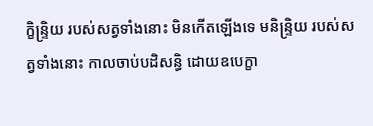ក្ខិន្ទ្រិយ របស់សត្វទាំងនោះ មិនកើតឡើងទេ មនិន្ទ្រិយ របស់សត្វទាំងនោះ កាលចាប់បដិសន្ធិ ដោយឧបេក្ខា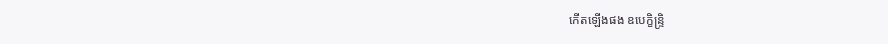កើតឡើងផង ឧបេក្ខិន្ទ្រិ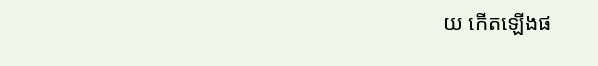យ កើតឡើងផ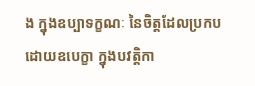ង ក្នុងឧប្បាទក្ខណៈ នៃចិត្តដែលប្រកបដោយឧបេក្ខា ក្នុងបវត្តិកា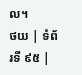ល។
ថយ | ទំព័រទី ៩៥ |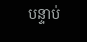បន្ទាប់